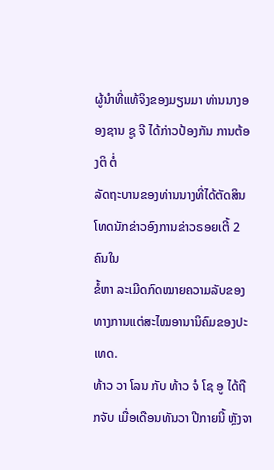ຜູ້ນຳທີ່ແທ້ຈິງຂອງມຽນມາ ທ່ານນາງອອງຊານ ຊູ ຈີ ໄດ້ກ່າວປ້ອງກັນ ການຕ້ອງຕິ ຕໍ່
ລັດຖະບານຂອງທ່ານນາງທີ່ໄດ້ຕັດສິນໂທດນັກຂ່າວອົງການຂ່າວຣອຍເຕີ້ 2 ຄົນໃນ
ຂໍ້ຫາ ລະເມີດກົດໝາຍຄວາມລັບຂອງທາງການແຕ່ສະໄໝອານານິຄົມຂອງປະເທດ.
ທ້າວ ວາ ໂລນ ກັບ ທ້າວ ຈໍ ໂຊ ອູ ໄດ້ຖືກຈັບ ເມື່ອເດືອນທັນວາ ປີກາຍນີ້ ຫຼັງຈາ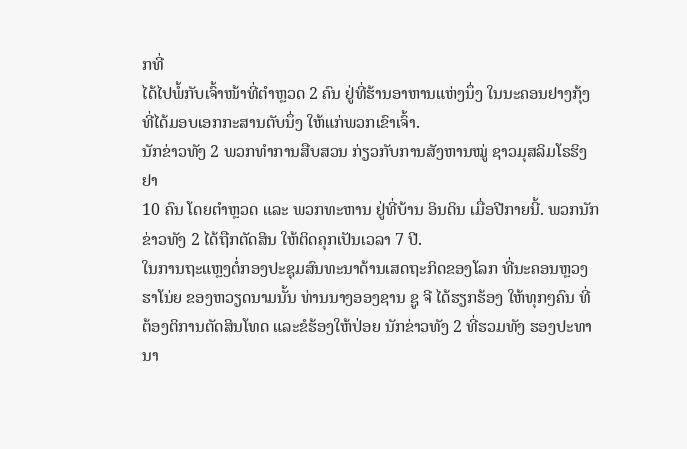ກທີ່
ໄດ້ໄປພໍ້ກັບເຈົ້າໜ້າທີ່ຕຳຫຼວດ 2 ຄົນ ຢູ່ທີ່ຮ້ານອາຫານແຫ່ງນຶ່ງ ໃນນະຄອນຢາງກຸ້ງ
ທີ່ໄດ້ມອບເອກກະສານຕັບນຶ່ງ ໃຫ້ແກ່ພວກເຂົາເຈົ້າ.
ນັກຂ່າວທັງ 2 ພວກທຳການສືບສວນ ກ່ຽວກັບການສັງຫານໝູ່ ຊາວມຸສລິມໂຣຮິງຢາ
10 ຄົນ ໂດຍຕຳຫຼວດ ແລະ ພວກທະຫານ ຢູ່ທີ່ບ້ານ ອິນດິນ ເມື່ອປີກາຍນີ້. ພວກນັກ
ຂ່າວທັງ 2 ໄດ້ຖືກຕັດສິນ ໃຫ້ຕິດຄຸກເປັນເວລາ 7 ປີ.
ໃນການຖະແຫຼງຕໍ່ກອງປະຊຸມສົນທະນາດ້ານເສດຖະກິດຂອງໂລກ ທີ່ນະຄອນຫຼວງ
ຮາໂນ່ຍ ຂອງຫວຽດນາມນັ້ນ ທ່ານນາງອອງຊານ ຊູ ຈີ ໄດ້ຮຽກຮ້ອງ ໃຫ້ທຸກໆຄົນ ທີ່
ຕ້ອງຕິການຕັດສິນໂທດ ແລະຂໍຮ້ອງໃຫ້ປ່ອຍ ນັກຂ່າວທັງ 2 ທີ່ຮວມທັງ ຮອງປະທາ
ນາ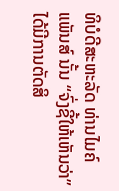ທິບໍດີສະຫະລັດ ທ່ານໄມຄ໌ ແພັນສ໌ ນັ້ນ “ຈົ່ງຊີ້ໃຫ້ເຫັນວ່າ” ໄດ້ມີການຕັດສິ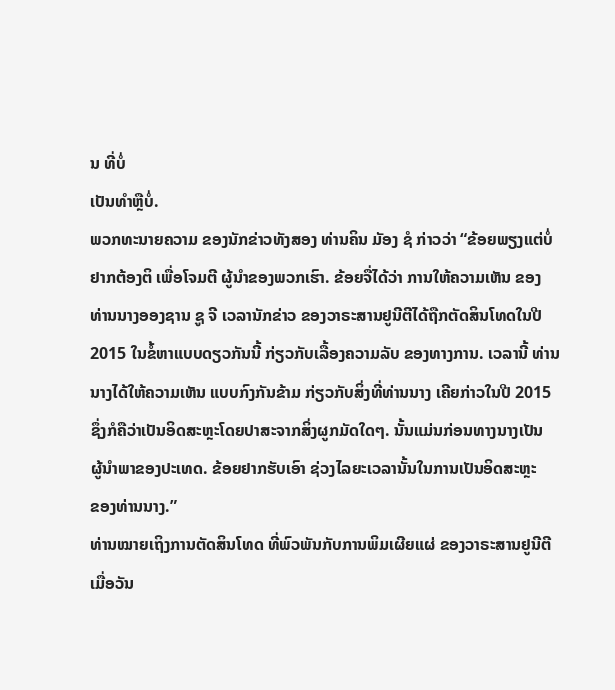ນ ທີ່ບໍ່
ເປັນທຳຫຼືບໍ່.
ພວກທະນາຍຄວາມ ຂອງນັກຂ່າວທັງສອງ ທ່ານຄິນ ມັອງ ຊໍ ກ່າວວ່າ “ຂ້ອຍພຽງແຕ່ບໍ່
ຢາກຕ້ອງຕິ ເພື່ອໂຈມຕີ ຜູ້ນຳຂອງພວກເຮົາ. ຂ້ອຍຈື່ໄດ້ວ່າ ການໃຫ້ຄວາມເຫັນ ຂອງ
ທ່ານນາງອອງຊານ ຊູ ຈີ ເວລານັກຂ່າວ ຂອງວາຣະສານຢູນີຕີໄດ້ຖືກຕັດສິນໂທດໃນປີ
2015 ໃນຂໍ້ຫາແບບດຽວກັນນີ້ ກ່ຽວກັບເລື້ອງຄວາມລັບ ຂອງທາງການ. ເວລານີ້ ທ່ານ
ນາງໄດ້ໃຫ້ຄວາມເຫັນ ແບບກົງກັນຂ້າມ ກ່ຽວກັບສິ່ງທີ່ທ່ານນາງ ເຄີຍກ່າວໃນປີ 2015
ຊຶ່ງກໍຄືວ່າເປັນອິດສະຫຼະໂດຍປາສະຈາກສິ່ງຜູກມັດໃດໆ. ນັ້ນແມ່ນກ່ອນທາງນາງເປັນ
ຜູ້ນຳພາຂອງປະເທດ. ຂ້ອຍຢາກຮັບເອົາ ຊ່ວງໄລຍະເວລານັ້ນໃນການເປັນອິດສະຫຼະ
ຂອງທ່ານນາງ.”
ທ່ານໝາຍເຖິງການຕັດສິນໂທດ ທີ່ພົວພັນກັບການພິມເຜີຍແຜ່ ຂອງວາຣະສານຢູນີຕີ
ເມື່ອວັນ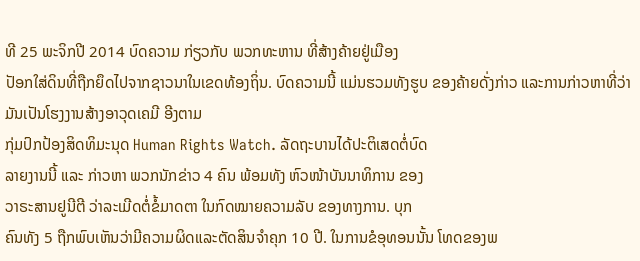ທີ 25 ພະຈິກປີ 2014 ບົດຄວາມ ກ່ຽວກັບ ພວກທະຫານ ທີ່ສ້າງຄ້າຍຢູ່ເມືອງ
ປັອກໃສ່ດິນທີ່ຖືກຍຶດໄປຈາກຊາວນາໃນເຂດທ້ອງຖິ່ນ. ບົດຄວາມນີ້ ແມ່ນຮວມທັງຮູບ ຂອງຄ້າຍດັ່ງກ່າວ ແລະການກ່າວຫາທີ່ວ່າ ມັນເປັນໂຮງງານສ້າງອາວຸດເຄມີ ອີງຕາມ
ກຸ່ມປົກປ້ອງສິດທິມະນຸດ Human Rights Watch. ລັດຖະບານໄດ້ປະຕິເສດຕໍ່ບົດ
ລາຍງານນີ້ ແລະ ກ່າວຫາ ພວກນັກຂ່າວ 4 ຄົນ ພ້ອມທັງ ຫົວໜ້າບັນນາທິການ ຂອງ
ວາຣະສານຢູນີຕີ ວ່າລະເມີດຕໍ່ຂໍ້ມາດຕາ ໃນກົດໝາຍຄວາມລັບ ຂອງທາງການ. ບຸກ
ຄົນທັງ 5 ຖືກພົບເຫັນວ່າມີຄວາມຜິດແລະຕັດສິນຈຳຄຸກ 10 ປີ. ໃນການຂໍອຸທອນນັ້ນ ໂທດຂອງພ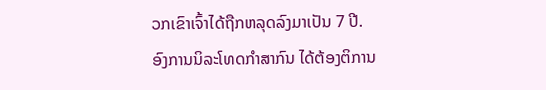ວກເຂົາເຈົ້າໄດ້ຖືກຫລຸດລົງມາເປັນ 7 ປີ.
ອົງການນິລະໂທດກຳສາກົນ ໄດ້ຕ້ອງຕິການ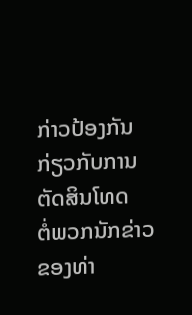ກ່າວປ້ອງກັນ ກ່ຽວກັບການຕັດສິນໂທດ
ຕໍ່ພວກນັກຂ່າວ ຂອງທ່າ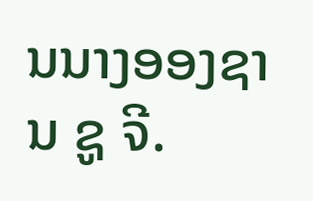ນນາງອອງຊານ ຊູ ຈີ.